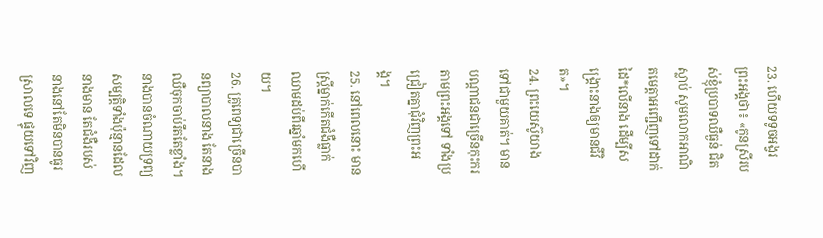23. ហើយទទូចអង្វរព្រះអង្គថា៖ «កូនស្រីរបស់ខ្ញុំប្របាទឈឺធ្ងន់ ជិតស្លាប់ សូមលោកអាណិតមេត្តាអញ្ជើញទៅដាក់ដៃ*លើនាង ដើម្បីសង្គ្រោះនាងឲ្យមានជីវិត»។
24. ព្រះយេស៊ូយាងទៅជាមួយគាត់។ មានបណ្ដាជនជាច្រើនកុះករតាមព្រះអង្គទៅ ទាំងប្រជ្រៀតគ្នាជុំវិញព្រះអង្គ។
25. នៅពេលនោះ មានស្ត្រីម្នាក់កើតជំងឺធ្លាក់ឈាមដប់ពីរឆ្នាំមកហើយ។
26. គ្រូពេទ្យជាច្រើនបានព្យាបាលនាង តែនាងឈឺចុកចាប់រឹតតែខ្លាំង។ នាងបានចំណាយទ្រព្យសម្បត្តិទាំងប៉ុន្មានដែលនាងមាន តែជំងឺរបស់នាងនៅតែមិនបានធូរស្រាលទេ ផ្ទុយទៅវិញ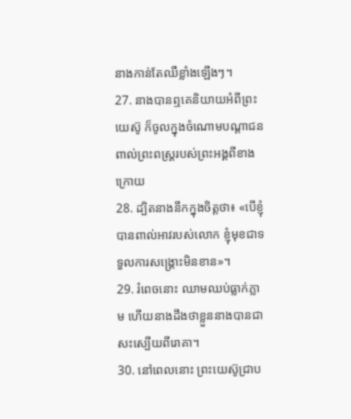នាងកាន់តែឈឺខ្លាំងឡើងៗ។
27. នាងបានឮគេនិយាយអំពីព្រះយេស៊ូ ក៏ចូលក្នុងចំណោមបណ្ដាជន ពាល់ព្រះពស្ដ្ររបស់ព្រះអង្គពីខាងក្រោយ
28. ដ្បិតនាងនឹកក្នុងចិត្តថា៖ «បើខ្ញុំបានពាល់អាវរបស់លោក ខ្ញុំមុខជាទទួលការសង្គ្រោះមិនខាន»។
29. រំពេចនោះ ឈាមឈប់ធ្លាក់ភ្លាម ហើយនាងដឹងថាខ្លួននាងបានជាសះស្បើយពីរោគា។
30. នៅពេលនោះ ព្រះយេស៊ូជ្រាប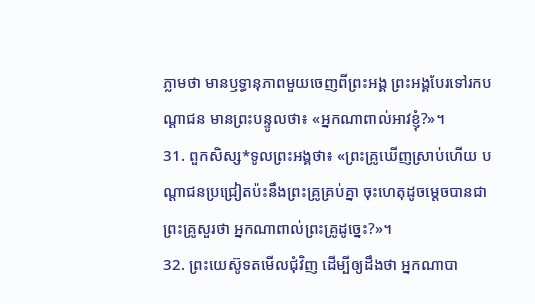ភ្លាមថា មានឫទ្ធានុភាពមួយចេញពីព្រះអង្គ ព្រះអង្គបែរទៅរកបណ្ដាជន មានព្រះបន្ទូលថា៖ «អ្នកណាពាល់អាវខ្ញុំ?»។
31. ពួកសិស្ស*ទូលព្រះអង្គថា៖ «ព្រះគ្រូឃើញស្រាប់ហើយ បណ្ដាជនប្រជ្រៀតប៉ះនឹងព្រះគ្រូគ្រប់គ្នា ចុះហេតុដូចម្ដេចបានជាព្រះគ្រូសួរថា អ្នកណាពាល់ព្រះគ្រូដូច្នេះ?»។
32. ព្រះយេស៊ូទតមើលជុំវិញ ដើម្បីឲ្យដឹងថា អ្នកណាបា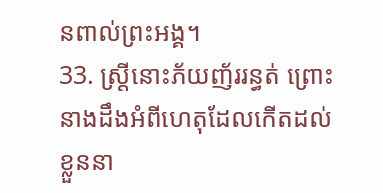នពាល់ព្រះអង្គ។
33. ស្ត្រីនោះភ័យញ័ររន្ធត់ ព្រោះនាងដឹងអំពីហេតុដែលកើតដល់ខ្លួននា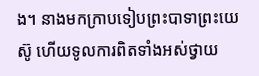ង។ នាងមកក្រាបទៀបព្រះបាទាព្រះយេស៊ូ ហើយទូលការពិតទាំងអស់ថ្វាយ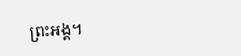ព្រះអង្គ។